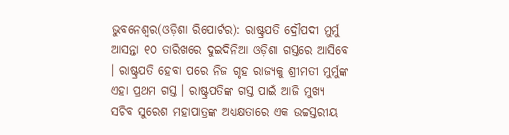ଭୁବନେଶ୍ୱର(ଓଡ଼ିଶା ରିପୋର୍ଟର): ରାଷ୍ଟ୍ରପତି ଦ୍ରୌପଦୀ ମୁର୍ମୁ ଆସନ୍ତା ୧୦ ତାରିଖରେ ଦୁଇଦିନିଆ ଓଡ଼ିଶା ଗସ୍ତରେ ଆସିବେ । ରାଷ୍ଟ୍ରପତି ହେବା ପରେ ନିଜ ଗୃହ ରାଜ୍ୟକୁ ଶ୍ରୀମତୀ ମୁର୍ମୁଙ୍କ ଏହା ପ୍ରଥମ ଗସ୍ତ । ରାଷ୍ଟ୍ରପତିଙ୍କ ଗସ୍ତ ପାଇଁ ଆଜି ମୁଖ୍ୟ ସଚିବ ସୁରେଶ ମହାପାତ୍ରଙ୍କ ଅଧ୍ୟକ୍ଷତାରେ ଏକ ଉଚ୍ଚସ୍ତରୀୟ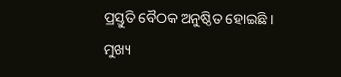ପ୍ରସ୍ତୁତି ବୈଠକ ଅନୁଷ୍ଠିତ ହୋଇଛି ।
ମୁଖ୍ୟ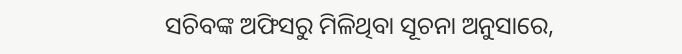ସଚିବଙ୍କ ଅଫିସରୁ ମିଳିଥିବା ସୂଚନା ଅନୁସାରେ,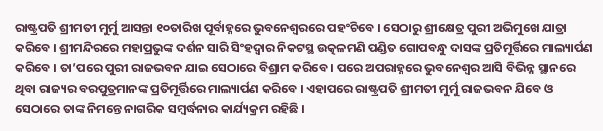ରାଷ୍ଟ୍ରପତି ଶ୍ରୀମତୀ ମୁର୍ମୁ ଆସନ୍ତା ୧୦ତାରିଖ ପୂର୍ବାହ୍ନରେ ଭୁବନେଶ୍ୱରରେ ପହଂଚିବେ । ସେଠାରୁ ଶ୍ରୀକ୍ଷେତ୍ର ପୁରୀ ଅଭିମୁଖେ ଯାତ୍ରା କରିବେ । ଶ୍ରୀମନ୍ଦିରରେ ମହାପ୍ରଭୁଙ୍କ ଦର୍ଶନ ସାରି ସିଂହଦ୍ୱାର ନିକଟସ୍ଥ ଉତ୍କଳମଣି ପଣ୍ଡିତ ଗୋପବନ୍ଧୁ ଦାସଙ୍କ ପ୍ରତିମୂର୍ତ୍ତିରେ ମାଲ୍ୟାର୍ପଣ କରିବେ । ତା’ପରେ ପୁରୀ ରାଜଭବନ ଯାଇ ସେଠାରେ ବିଶ୍ରାମ କରିବେ । ପରେ ଅପରାହ୍ନରେ ଭୁବନେଶ୍ୱର ଆସି ବିଭିନ୍ନ ସ୍ଥାନରେ ଥିବା ରାଜ୍ୟର ବରପୁତ୍ରମାନଙ୍କ ପ୍ରତିମୂର୍ତ୍ତିରେ ମାଲ୍ୟାର୍ପଣ କରିବେ । ଏହାପରେ ରାଷ୍ଟ୍ରପତି ଶ୍ରୀମତୀ ମୁର୍ମୁ ରାଜଭବନ ଯିବେ ଓ ସେଠାରେ ତାଙ୍କ ନିମନ୍ତେ ନାଗରିକ ସମ୍ବର୍ଦ୍ଧନାର କାର୍ଯ୍ୟକ୍ରମ ରହିଛି ।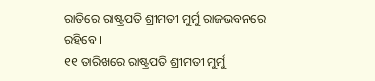ରାତିରେ ରାଷ୍ଟ୍ରପତି ଶ୍ରୀମତୀ ମୁର୍ମୁ ରାଜଭବନରେ ରହିବେ ।
୧୧ ତାରିଖରେ ରାଷ୍ଟ୍ରପତି ଶ୍ରୀମତୀ ମୁର୍ମୁ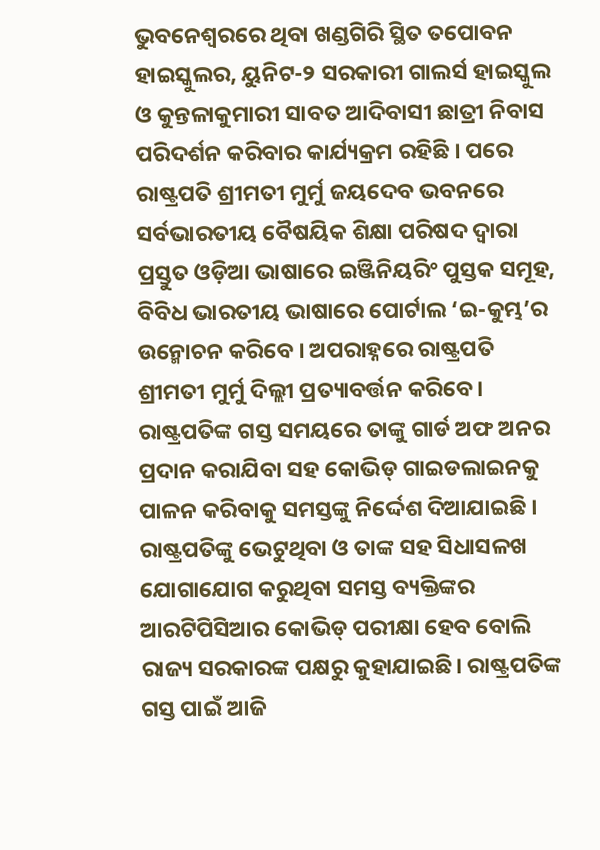ଭୁବନେଶ୍ୱରରେ ଥିବା ଖଣ୍ଡଗିରି ସ୍ଥିତ ତପୋବନ ହାଇସ୍କୁଲର, ୟୁନିଟ-୨ ସରକାରୀ ଗାଲର୍ସ ହାଇସ୍କୁଲ ଓ କୁନ୍ତଳାକୁମାରୀ ସାବତ ଆଦିବାସୀ ଛାତ୍ରୀ ନିବାସ ପରିଦର୍ଶନ କରିବାର କାର୍ଯ୍ୟକ୍ରମ ରହିଛି । ପରେ ରାଷ୍ଟ୍ରପତି ଶ୍ରୀମତୀ ମୁର୍ମୁ ଜୟଦେବ ଭବନରେ ସର୍ବଭାରତୀୟ ବୈଷୟିକ ଶିକ୍ଷା ପରିଷଦ ଦ୍ୱାରା ପ୍ରସ୍ତୁତ ଓଡ଼ିଆ ଭାଷାରେ ଇଞ୍ଜିନିୟରିଂ ପୁସ୍ତକ ସମୂହ, ବିବିଧ ଭାରତୀୟ ଭାଷାରେ ପୋର୍ଟାଲ ‘ଇ-କୁମ୍ଭ’ର ଉନ୍ମୋଚନ କରିବେ । ଅପରାହ୍ନରେ ରାଷ୍ଟ୍ରପତି ଶ୍ରୀମତୀ ମୁର୍ମୁ ଦିଲ୍ଲୀ ପ୍ରତ୍ୟାବର୍ତ୍ତନ କରିବେ ।
ରାଷ୍ଟ୍ରପତିଙ୍କ ଗସ୍ତ ସମୟରେ ତାଙ୍କୁ ଗାର୍ଡ ଅଫ ଅନର ପ୍ରଦାନ କରାଯିବା ସହ କୋଭିଡ୍ ଗାଇଡଲାଇନକୁ ପାଳନ କରିବାକୁ ସମସ୍ତଙ୍କୁ ନିର୍ଦ୍ଦେଶ ଦିଆଯାଇଛି । ରାଷ୍ଟ୍ରପତିଙ୍କୁ ଭେଟୁଥିବା ଓ ତାଙ୍କ ସହ ସିଧାସଳଖ ଯୋଗାଯୋଗ କରୁଥିବା ସମସ୍ତ ବ୍ୟକ୍ତିଙ୍କର ଆରଟିପିସିଆର କୋଭିଡ୍ ପରୀକ୍ଷା ହେବ ବୋଲି ରାଜ୍ୟ ସରକାରଙ୍କ ପକ୍ଷରୁ କୁହାଯାଇଛି। ରାଷ୍ଟ୍ରପତିଙ୍କ ଗସ୍ତ ପାଇଁ ଆଜି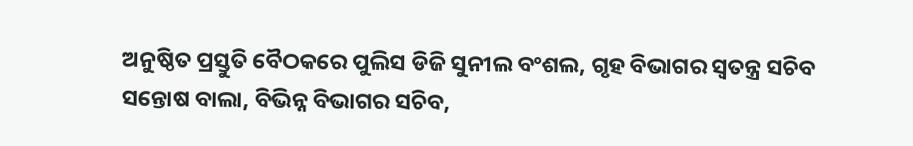ଅନୁଷ୍ଠିତ ପ୍ରସ୍ତୁତି ବୈଠକରେ ପୁଲିସ ଡିଜି ସୁନୀଲ ବଂଶଲ, ଗୃହ ବିଭାଗର ସ୍ୱତନ୍ତ୍ର ସଚିବ ସନ୍ତୋଷ ବାଲା, ବିଭିନ୍ନ ବିଭାଗର ସଚିବ,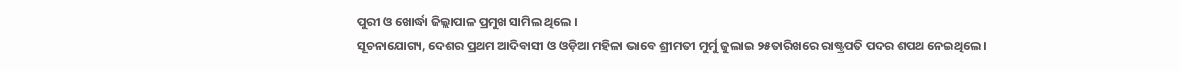ପୁରୀ ଓ ଖୋର୍ଦ୍ଧା ଜିଲ୍ଲାପାଳ ପ୍ରମୁଖ ସାମିଲ ଥିଲେ ।
ସୂଚନାଯୋଗ୍ୟ, ଦେଶର ପ୍ରଥମ ଆଦିବାସୀ ଓ ଓଡ଼ିଆ ମହିଳା ଭାବେ ଶ୍ରୀମତୀ ମୁର୍ମୁ ଜୁଲାଇ ୨୫ତାରିଖରେ ରାଷ୍ଟ୍ରପତି ପଦର ଶପଥ ନେଇଥିଲେ ।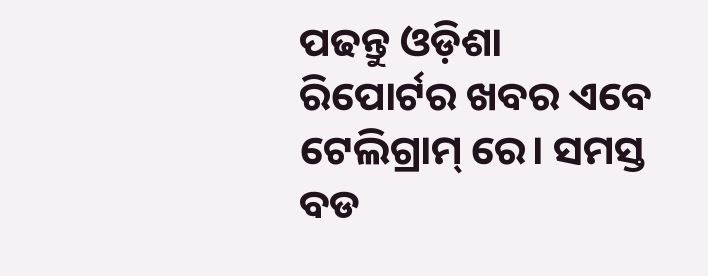ପଢନ୍ତୁ ଓଡ଼ିଶା ରିପୋର୍ଟର ଖବର ଏବେ ଟେଲିଗ୍ରାମ୍ ରେ। ସମସ୍ତ ବଡ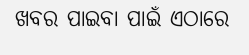ଖବର ପାଇବା ପାଇଁ ଏଠାରେ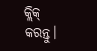କ୍ଲିକ୍ କରନ୍ତୁ।